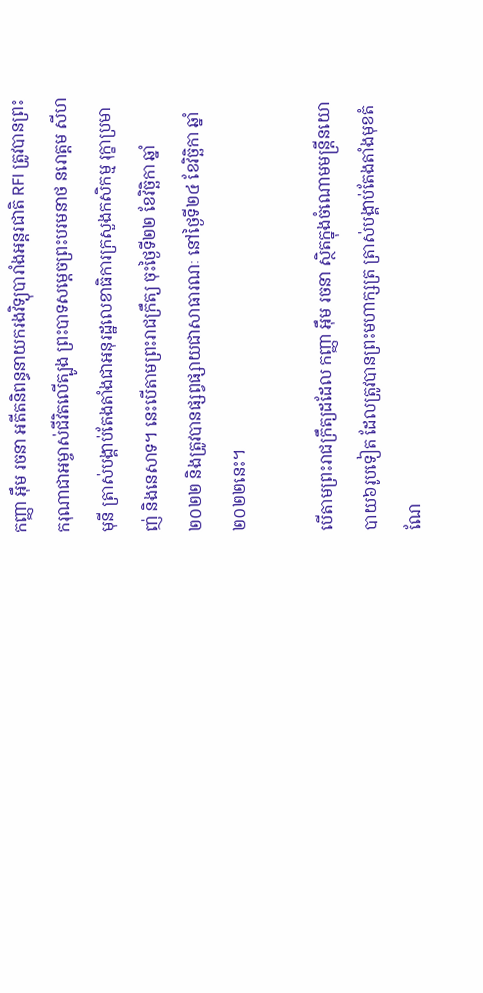កញ្ញា អ៊ឹម រចនា អតីតនិពន្ធនាយករងវិទ្យុបារាំងអន្តរជាតិ RFI ត្រូវបានព្រះករុណាជាអម្ចាស់ជីវិតលើត្បូង ព្រះបាទសម្ដេចព្រះបរមនាថ នរោត្តម សីហមុនី ត្រាស់បង្គាប់តែងតាំងជាអនុរដ្ឋលេខាធិការក្រសួងកសិកម្ម រុក្ខាប្រមាញ់ និងនេសាទ។ នេះបើតាមព្រះរាជក្រឹត្យ ចុះថ្ងៃទី២២ ខែវិច្ឆិកា ឆ្នាំ២០២២ និងត្រូវបានផ្សព្វផ្សាយជាសាធារណៈ នៅថ្ងៃទី២៤ ខែវិច្ឆិកា ឆ្នាំ២០២២នេះ។

បើតាមព្រះរាជក្រឹត្យដដែល កញ្ញា អ៊ឹម រចនា ស្ថិតក្នុងចំណោមមន្រ្តីនយោបាយ៦រូបទៀត ដែលត្រូវបានព្រះមហាក្សត្រ ត្រាស់បង្គាប់តែងតាំងមុខតំណែ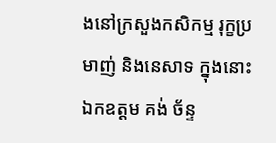ងនៅក្រសួងកសិកម្ម រុក្ខប្រមាញ់ និងនេសាទ ក្នុងនោះឯកឧត្តម គង់ ច័ន្ទ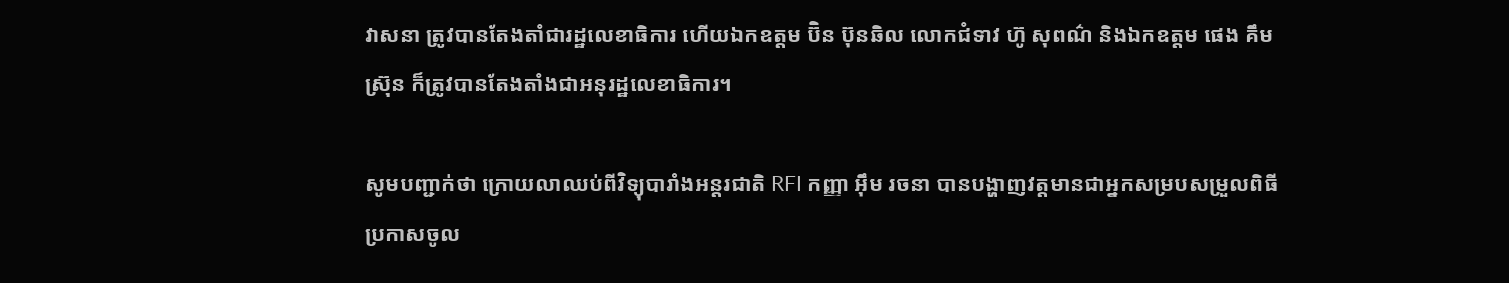វាសនា ត្រូវបានតែងតាំជារដ្ឋលេខាធិការ ហើយឯកឧត្តម ប៊ិន ប៊ុនឆិល លោកជំទាវ ហ៊ូ សុពណ៌ និងឯកឧត្តម ផេង គឹមស្រ៊ុន ក៏ត្រូវបានតែងតាំងជាអនុរដ្ឋលេខាធិការ។

សូមបញ្ជាក់ថា ក្រោយលាឈប់ពីវិទ្យុបារាំងអន្តរជាតិ RFI កញ្ញា អ៊ឹម រចនា បានបង្ហាញវត្តមានជាអ្នកសម្របសម្រួលពិធីប្រកាសចូល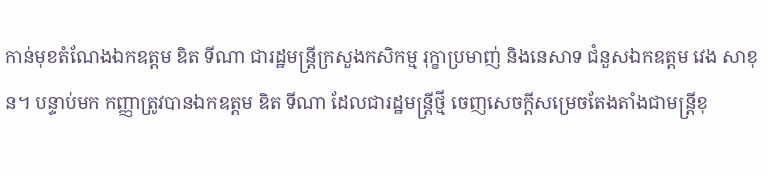កាន់មុខតំណែងឯកឧត្តម ឌិត ទីណា ជារដ្ឋមន្រ្តីក្រសួងកសិកម្ម រុក្ខាប្រមាញ់ និងនេសាទ ជំនួសឯកឧត្តម វេង សាខុន។ បន្ទាប់មក កញ្ញាត្រូវបានឯកឧត្តម ឌិត ទីណា ដែលជារដ្ឋមន្រ្តីថ្មី ចេញសេចក្តីសម្រេចតែងតាំងជាមន្ត្រីខុ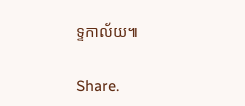ទ្ទកាល័យ៕

Share.